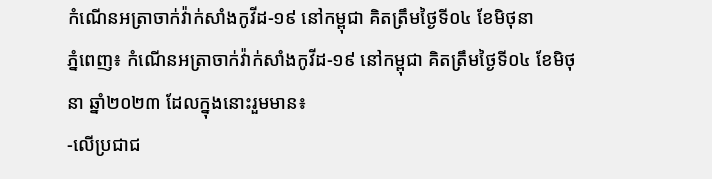កំណេីនអត្រាចាក់វ៉ាក់សាំងកូវីដ-១៩ នៅកម្ពុជា គិតត្រឹមថ្ងៃទី០៤ ខែមិថុនា
ភ្នំពេញ៖ កំណេីនអត្រាចាក់វ៉ាក់សាំងកូវីដ-១៩ នៅកម្ពុជា គិតត្រឹមថ្ងៃទី០៤ ខែមិថុនា ឆ្នាំ២០២៣ ដែលក្នុងនោះរួមមាន៖
-លើប្រជាជ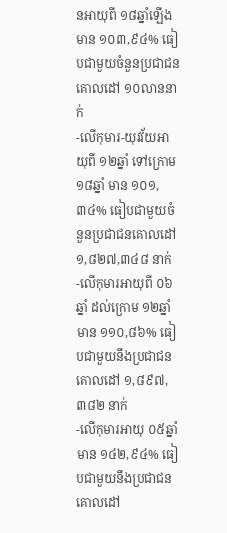នអាយុពី ១៨ឆ្នាំឡើង មាន ១០៣,៩៤% ធៀបជាមួយចំនួនប្រជាជនគោលដៅ ១០លាននាក់
-លើកុមារ-យុវវ័យអាយុពី ១២ឆ្នាំ ទៅក្រោម ១៨ឆ្នាំ មាន ១០១,៣៤% ធៀបជាមួយចំនួនប្រជាជនគោលដៅ ១,៨២៧,៣៤៨ នាក់
-លើកុមារអាយុពី ០៦ឆ្នាំ ដល់ក្រោម ១២ឆ្នាំ មាន ១១០,៨៦% ធៀបជាមួយនឹងប្រជាជនគោលដៅ ១,៨៩៧, ៣៨២ នាក់
-លើកុមារអាយុ ០៥ឆ្នាំ មាន ១៤២,៩៤% ធៀបជាមួយនឹងប្រជាជនគោលដៅ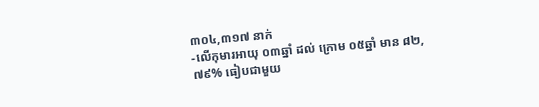៣០៤,៣១៧ នាក់
-លើកុមារអាយុ ០៣ឆ្នាំ ដល់ ក្រោម ០៥ឆ្នាំ មាន ៨២,៧៩% ធៀបជាមួយ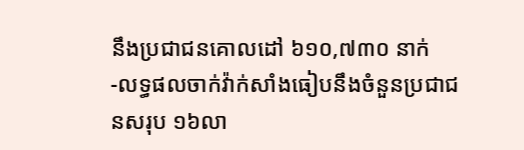នឹងប្រជាជនគោលដៅ ៦១០,៧៣០ នាក់
-លទ្ធផលចាក់វ៉ាក់សាំងធៀបនឹងចំនួនប្រជាជនសរុប ១៦លា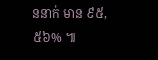ននាក់ មាន ៩៥,៥៦% ៕